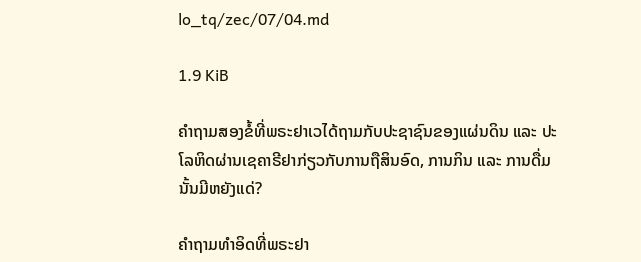lo_tq/zec/07/04.md

1.9 KiB

ຄຳຖາມສອງຂໍ້ທີ່ພຣະຢາເວໄດ້ຖາມກັບປະຊາຊົນຂອງແຜ່ນດິນ ແລະ ປະໂລຫິດຜ່ານເຊຄາຣີຢາກ່ຽວກັບການຖືສິນອົດ, ການກິນ ແລະ ການດື່ມນັ້ນມີຫຍັງແດ່?

ຄຳຖາມທຳອິດທີ່ພຣະຢາ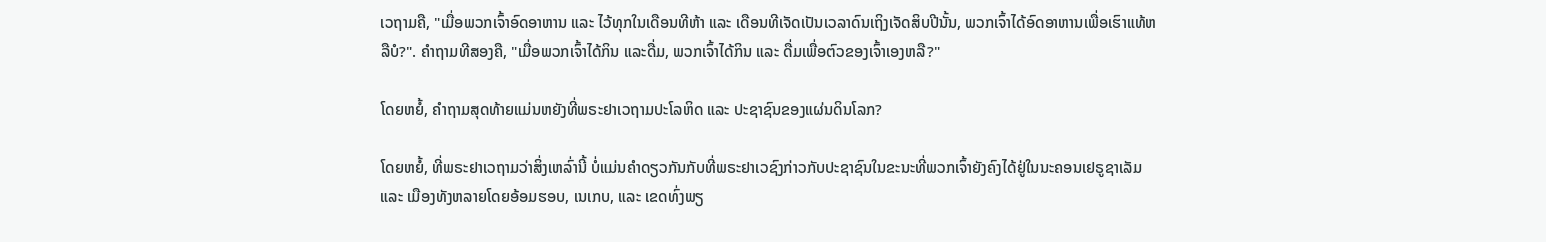ເວຖາມຄື, "ເມື່ອພວກເຈົ້າອົດອາຫານ ແລະ ໄວ້ທຸກໃນເດືອນທີຫ້າ ແລະ ເດືອນທີເຈັດເປັນເວລາດົນເຖິງເຈັດສິບປີນັ້ນ, ພວກເຈົ້າໄດ້ອົດອາຫານເພື່ອເຮົາແທ້ຫລືບໍ?". ຄໍາຖາມທີສອງຄື, "ເມື່ອພວກເຈົ້າໄດ້ກິນ ແລະດື່ມ, ພວກເຈົ້າໄດ້ກິນ ແລະ ດື່ມເພື່ອຕົວຂອງເຈົ້າເອງຫລື?"

ໂດຍຫຍໍ້, ຄຳຖາມສຸດທ້າຍແມ່ນຫຍັງທີ່ພຣະຢາເວຖາມປະໂລຫິດ ແລະ ປະຊາຊົນຂອງແຜ່ນດິນໂລກ?

ໂດຍຫຍໍ້, ທີ່ພຣະຢາເວຖາມວ່າສິ່ງເຫລົ່ານີ້ ບໍ່ແມ່ນຄຳດຽວກັນກັບທີ່ພຣະຢາເວຊົງກ່າວກັບປະຊາຊົນໃນຂະນະທີ່ພວກເຈົ້າຍັງຄົງໄດ້ຢູ່ໃນນະຄອນເຢຣູຊາເລັມ ແລະ ເມືອງທັງຫລາຍໂດຍອ້ອມຮອບ, ເນເກບ, ແລະ ເຂດທົ່ງພຽ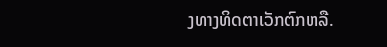ງທາງທິດຕາເວັກຕົກຫລື.